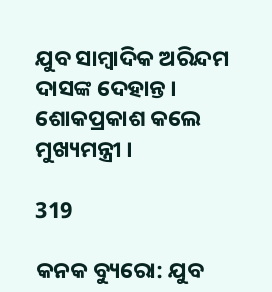ଯୁବ ସାମ୍ବାଦିକ ଅରିନ୍ଦମ ଦାସଙ୍କ ଦେହାନ୍ତ । ଶୋକପ୍ରକାଶ କଲେ ମୁଖ୍ୟମନ୍ତ୍ରୀ ।

319

କନକ ବ୍ୟୁରୋ: ଯୁବ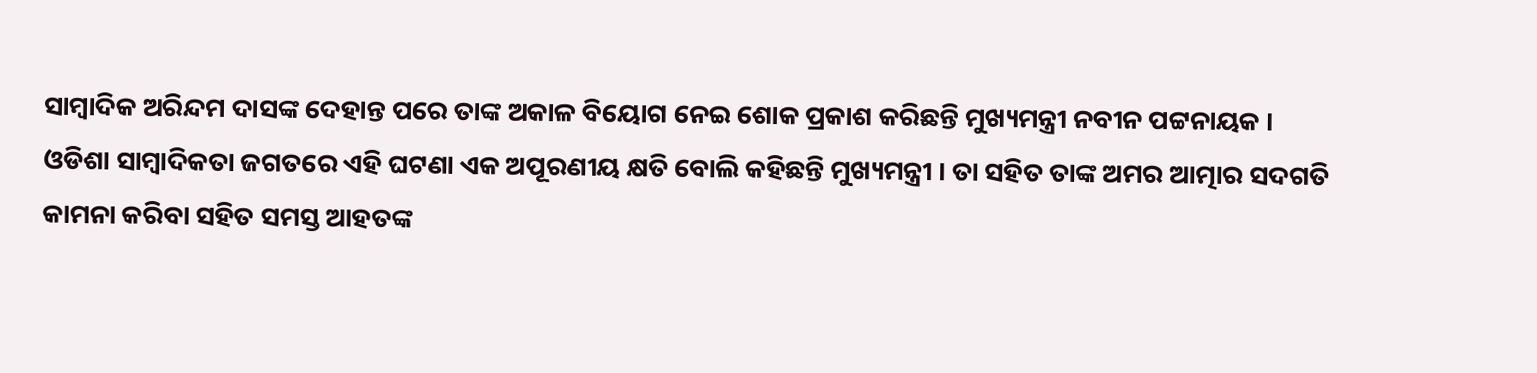ସାମ୍ବାଦିକ ଅରିନ୍ଦମ ଦାସଙ୍କ ଦେହାନ୍ତ ପରେ ତାଙ୍କ ଅକାଳ ବିୟୋଗ ନେଇ ଶୋକ ପ୍ରକାଶ କରିଛନ୍ତି ମୁଖ୍ୟମନ୍ତ୍ରୀ ନବୀନ ପଟ୍ଟନାୟକ । ଓଡିଶା ସାମ୍ବାଦିକତା ଜଗତରେ ଏହି ଘଟଣା ଏକ ଅପୂରଣୀୟ କ୍ଷତି ବୋଲି କହିଛନ୍ତି ମୁଖ୍ୟମନ୍ତ୍ରୀ । ତା ସହିତ ତାଙ୍କ ଅମର ଆତ୍ମାର ସଦଗତି କାମନା କରିବା ସହିତ ସମସ୍ତ ଆହତଙ୍କ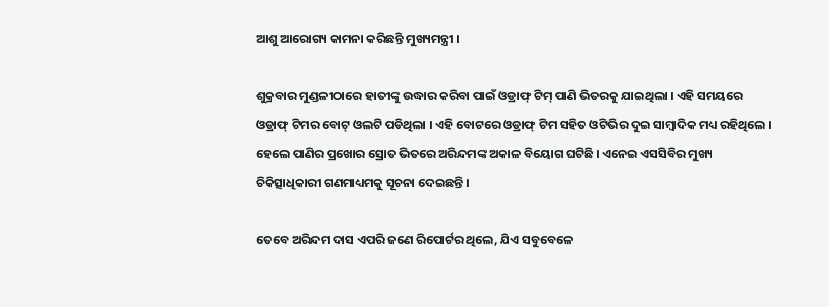ଆଶୁ ଆରୋଗ୍ୟ କାମନା କରିଛନ୍ତି ମୁଖ୍ୟମନ୍ତ୍ରୀ ।

ଶୁକ୍ରବାର ମୁଣ୍ଡଳୀଠାରେ ହାତୀଙ୍କୁ ଉଦ୍ଧାର କରିବା ପାଇଁ ଓଡ୍ରାଫ୍ ଟିମ୍ ପାଣି ଭିତରକୁ ଯାଇଥିଲା । ଏହି ସମୟରେ ଓଡ୍ରାଫ୍ ଟିମର ବୋଟ୍ ଓଲଟି ପଡିଥିଲା । ଏହି ବୋଟରେ ଓଡ୍ରାଫ୍ ଟିମ ସହିତ ଓଟିଭିର ଦୁଇ ସାମ୍ବାଦିକ ମଧ୍ୟ ରହିଥିଲେ । ହେଲେ ପାଣିର ପ୍ରଖୋର ସ୍ରୋତ ଭିତରେ ଅରିନ୍ଦମଙ୍କ ଅକାଳ ବିୟୋଗ ଘଟିଛି । ଏନେଇ ଏସସିବିର ମୁଖ୍ୟ ଚିକିତ୍ସାଧିକାରୀ ଗଣମାଧ୍ୟମକୁ ସୂଚନା ଦେଇଛନ୍ତି ।

ତେବେ ଅରିନ୍ଦମ ଦାସ ଏପରି ଜଣେ ରିପୋର୍ଟର ଥିଲେ, ଯିଏ ସବୁବେଳେ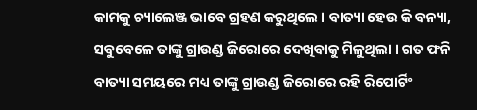କାମକୁ ଚ୍ୟାଲେଞ୍ଜ ଭାବେ ଗ୍ରହଣ କରୁଥିଲେ । ବାତ୍ୟା ହେଉ କି ବନ୍ୟା, ସବୁବେଳେ ତାଙ୍କୁ ଗ୍ରାଉଣ୍ଡ ଜିରୋରେ ଦେଖିବାକୁ ମିଳୁଥିଲା । ଗତ ଫନି ବାତ୍ୟା ସମୟରେ ମଧ୍ୟ ତାଙ୍କୁ ଗ୍ରାଉଣ୍ଡ ଜିରୋରେ ରହି ରିପୋର୍ଟିଂ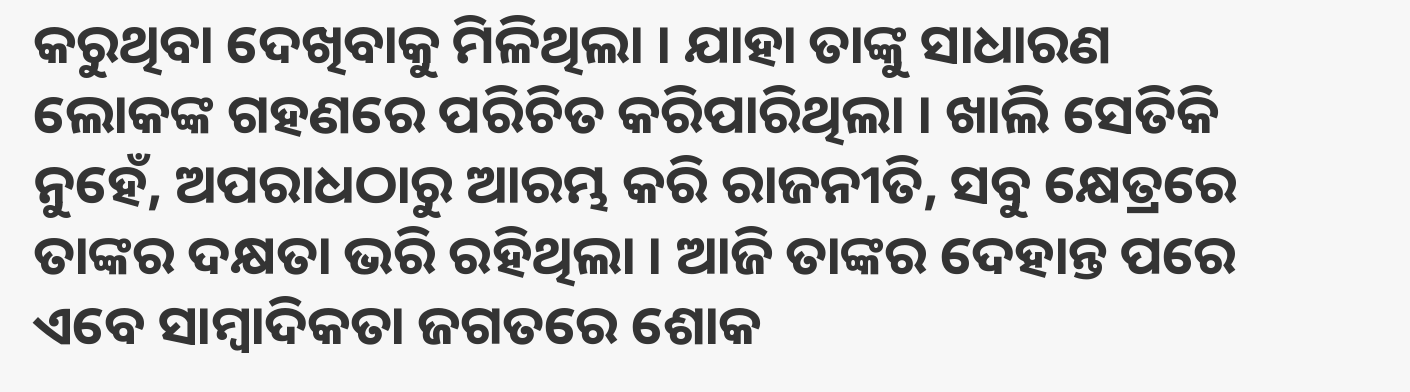କରୁଥିବା ଦେଖିବାକୁ ମିଳିଥିଲା । ଯାହା ତାଙ୍କୁ ସାଧାରଣ ଲୋକଙ୍କ ଗହଣରେ ପରିଚିତ କରିପାରିଥିଲା । ଖାଲି ସେତିକି  ନୁହେଁ, ଅପରାଧଠାରୁ ଆରମ୍ଭ କରି ରାଜନୀତି, ସବୁ କ୍ଷେତ୍ରରେ ତାଙ୍କର ଦକ୍ଷତା ଭରି ରହିଥିଲା । ଆଜି ତାଙ୍କର ଦେହାନ୍ତ ପରେ ଏବେ ସାମ୍ବାଦିକତା ଜଗତରେ ଶୋକ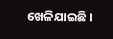ଖେଳିଯାଇଛି ।